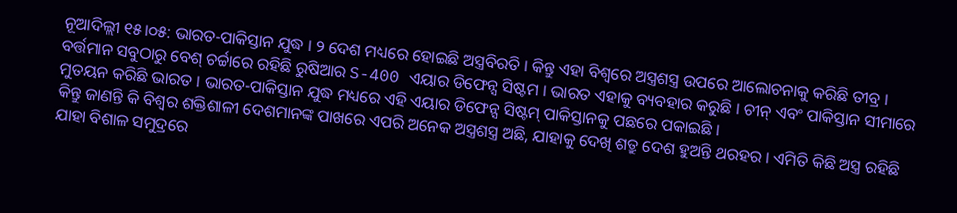ନୂଆଦିଲ୍ଲୀ ୧୫।୦୫: ଭାରତ-ପାକିସ୍ତାନ ଯୁଦ୍ଧ । ୨ ଦେଶ ମଧ୍ୟରେ ହୋଇଛି ଅସ୍ତ୍ରବିରତି । କିନ୍ତୁ ଏହା ବିଶ୍ୱରେ ଅସ୍ତ୍ରଶସ୍ତ୍ର ଉପରେ ଆଲୋଚନାକୁ କରିଛି ତୀବ୍ର । ବର୍ତ୍ତମାନ ସବୁଠାରୁ ବେଶ୍ ଚର୍ଚ୍ଚାରେ ରହିଛି ରୁଷିଆର S-400 ଏୟାର ଡିଫେନ୍ସ ସିଷ୍ଟମ । ଭାରତ ଏହାକୁ ବ୍ୟବହାର କରୁଛି । ଚୀନ୍ ଏବଂ ପାକିସ୍ତାନ ସୀମାରେ ମୁତୟନ କରିଛି ଭାରତ । ଭାରତ-ପାକିସ୍ତାନ ଯୁଦ୍ଧ ମଧ୍ୟରେ ଏହି ଏୟାର ଡିଫେନ୍ସ ସିଷ୍ଟମ୍ ପାକିସ୍ତାନକୁ ପଛରେ ପକାଇଛି ।
କିନ୍ତୁ ଜାଣନ୍ତି କି ବିଶ୍ୱର ଶକ୍ତିଶାଳୀ ଦେଶମାନଙ୍କ ପାଖରେ ଏପରି ଅନେକ ଅସ୍ତ୍ରଶସ୍ତ୍ର ଅଛି, ଯାହାକୁ ଦେଖି ଶତ୍ରୁ ଦେଶ ହୁଅନ୍ତି ଥରହର । ଏମିତି କିଛି ଅସ୍ତ୍ର ରହିଛି ଯାହା ବିଶାଳ ସମୁଦ୍ରରେ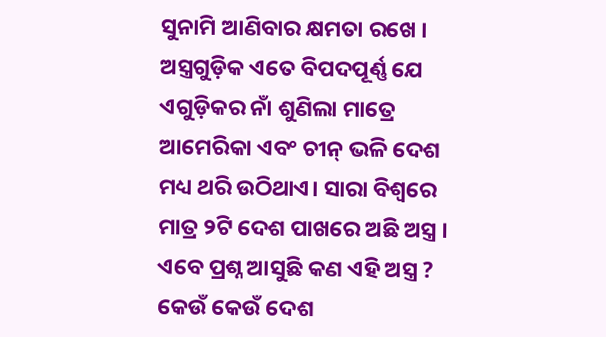ସୁନାମି ଆଣିବାର କ୍ଷମତା ରଖେ । ଅସ୍ତ୍ରଗୁଡ଼ିକ ଏତେ ବିପଦପୂର୍ଣ୍ଣ ଯେ ଏଗୁଡ଼ିକର ନାଁ ଶୁଣିଲା ମାତ୍ରେ ଆମେରିକା ଏବଂ ଚୀନ୍ ଭଳି ଦେଶ ମଧ୍ୟ ଥରି ଉଠିଥାଏ। ସାରା ବିଶ୍ବରେ ମାତ୍ର ୨ଟି ଦେଶ ପାଖରେ ଅଛି ଅସ୍ତ୍ର । ଏବେ ପ୍ରଶ୍ନ ଆସୁଛି କଣ ଏହି ଅସ୍ତ୍ର ? କେଉଁ କେଉଁ ଦେଶ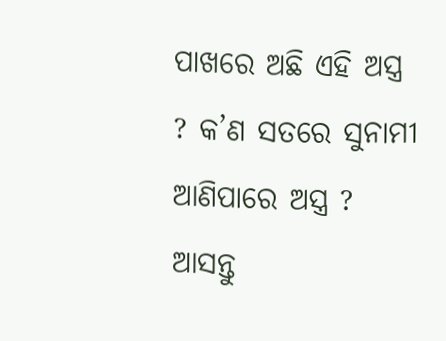ପାଖରେ ଅଛି ଏହି ଅସ୍ତ୍ର ? କ’ଣ ସତରେ ସୁନାମୀ ଆଣିପାରେ ଅସ୍ତ୍ର ? ଆସନ୍ତୁ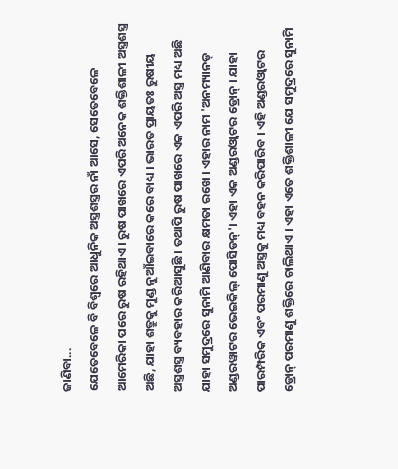ଜାଣିବା...
ଯେତେବେଳେ ବି ବିଶ୍ୱରେ ଆଧୁନିକ ଅସ୍ତ୍ରଶସ୍ତ୍ରର ନାଁ ଆସେ, ସେତେବେଳେ ଆମେରିକା ପରେ ରୁଷ ରହିଥାଏ। ରୁଷ ପାଖରେ ଏପରି ଅନେକ ଶକ୍ତିଶାଳୀ ଅସ୍ତ୍ରଶସ୍ତ୍ର ଅଛି, ଯାହା ଶତ୍ରୁକୁ ମୁଣ୍ଡ ନୁଆଁଇବାରେ କରେ ବାଧ୍ୟ । ଭାରତ ପ୍ରାୟତଃ ରୁଷୀୟ ଅସ୍ତ୍ରଶସ୍ତ୍ର ବ୍ୟବହାର କରିଆସୁଛି । ତଥାପି ରୁଷ ପାଖରେ ଏକ ଏପରି ଅସ୍ତ୍ର ମଧ୍ୟ ଅଛି ଯାହା ସମୁଦ୍ରରେ ସୁନାମି ଆଣିବାର କ୍ଷମତା ରଖେ । ଏହାର ନାମ 'ଅନମ୍ୟାନଡ୍ ଅଣ୍ଡରୱାଟର ଭେଇକିଲ୍ ପୋସିଡନ୍'। ଏହା ଏକ ଅଣ୍ଡରଓ୍ବାଟର ଡ୍ରୋନ୍ । ଯାହା ପାରମ୍ପରିକ ଏବଂ ପରମାଣୁ ଅସ୍ତ୍ରକୁ ମଧ୍ୟ ବହନ କରିପାରିବ । ଏହି ଅଣ୍ଡରଓ୍ବାଟର ଡ୍ରୋନ୍ ପରମାଣୁ ଶକ୍ତିରେ ଚାଲିଥାଏ । ଏହା ଏତେ ଶକ୍ତିଶାଳୀ ଯେ ସମୁଦ୍ରରେ ସୁନାମି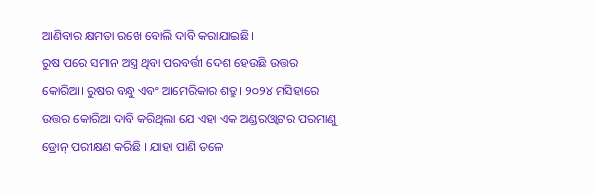ଆଣିବାର କ୍ଷମତା ରଖେ ବୋଲି ଦାବି କରାଯାଇଛି।
ରୁଷ ପରେ ସମାନ ଅସ୍ତ୍ର ଥିବା ପରବର୍ତ୍ତୀ ଦେଶ ହେଉଛି ଉତ୍ତର କୋରିଆ। ରୁଷର ବନ୍ଧୁ ଏବଂ ଆମେରିକାର ଶତ୍ରୁ। ୨୦୨୪ ମସିହାରେ ଉତ୍ତର କୋରିଆ ଦାବି କରିଥିଲା ଯେ ଏହା ଏକ ଅଣ୍ଡରଓ୍ବାଟର ପରମାଣୁ ଡ୍ରୋନ୍ ପରୀକ୍ଷଣ କରିଛି । ଯାହା ପାଣି ତଳେ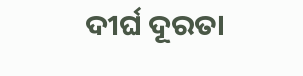ଦୀର୍ଘ ଦୂରତା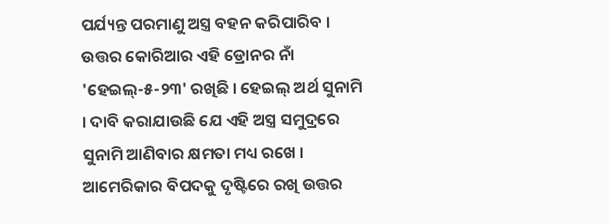ପର୍ଯ୍ୟନ୍ତ ପରମାଣୁ ଅସ୍ତ୍ର ବହନ କରିପାରିବ । ଉତ୍ତର କୋରିଆର ଏହି ଡ୍ରୋନର ନାଁ 'ହେଇଲ୍-୫-୨୩' ରଖିଛି । ହେଇଲ୍ ଅର୍ଥ ସୁନାମି । ଦାବି କରାଯାଉଛି ଯେ ଏହି ଅସ୍ତ୍ର ସମୁଦ୍ରରେ ସୁନାମି ଆଣିବାର କ୍ଷମତା ମଧ୍ୟ ରଖେ । ଆମେରିକାର ବିପଦକୁ ଦୃଷ୍ଟିରେ ରଖି ଉତ୍ତର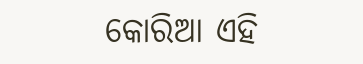କୋରିଆ ଏହି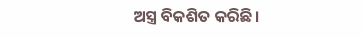ଅସ୍ତ୍ର ବିକଶିତ କରିଛି।